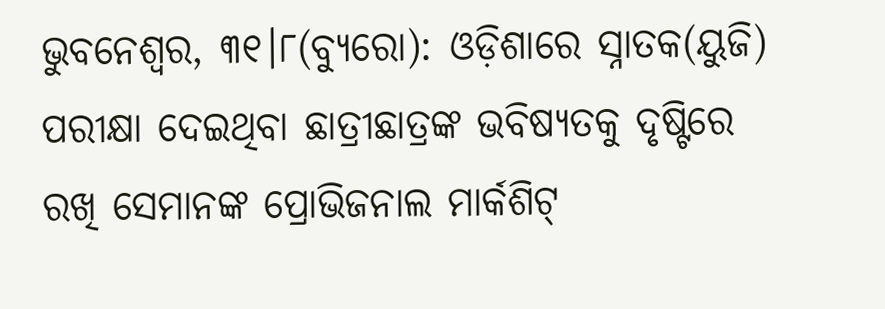ଭୁବନେଶ୍ୱର, ୩୧।୮(ବ୍ୟୁରୋ): ଓଡ଼ିଶାରେ ସ୍ନାତକ(ୟୁଜି) ପରୀକ୍ଷା ଦେଇଥିବା ଛାତ୍ରୀଛାତ୍ରଙ୍କ ଭବିଷ୍ୟତକୁ ଦୃଷ୍ଟିରେ ରଖି ସେମାନଙ୍କ ପ୍ରୋଭିଜନାଲ ମାର୍କଶିଟ୍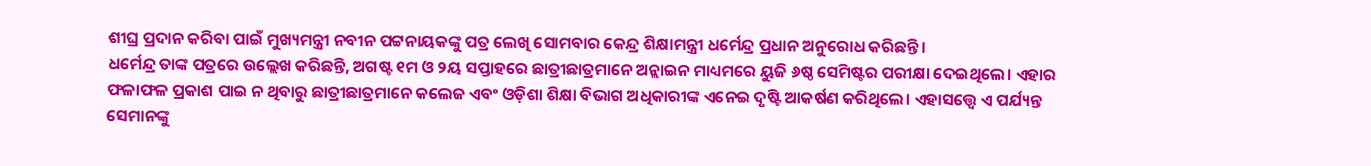ଶୀଘ୍ର ପ୍ରଦାନ କରିବା ପାଇଁ ମୁଖ୍ୟମନ୍ତ୍ରୀ ନବୀନ ପଟ୍ଟନାୟକଙ୍କୁ ପତ୍ର ଲେଖି ସୋମବାର କେନ୍ଦ୍ର ଶିକ୍ଷାମନ୍ତ୍ରୀ ଧର୍ମେନ୍ଦ୍ର ପ୍ରଧାନ ଅନୁରୋଧ କରିଛନ୍ତି।
ଧର୍ମେନ୍ଦ୍ର ତାଙ୍କ ପତ୍ରରେ ଉଲ୍ଲେଖ କରିଛନ୍ତି, ଅଗଷ୍ଟ ୧ମ ଓ ୨ୟ ସପ୍ତାହରେ ଛାତ୍ରୀଛାତ୍ରମାନେ ଅନ୍ଲାଇନ ମାଧ୍ୟମରେ ୟୁଜି ୬ଷ୍ଠ ସେମିଷ୍ଟର ପରୀକ୍ଷା ଦେଇଥିଲେ। ଏହାର ଫଳାଫଳ ପ୍ରକାଶ ପାଇ ନ ଥିବାରୁ ଛାତ୍ରୀଛାତ୍ରମାନେ କଲେଜ ଏବଂ ଓଡ଼ିଶା ଶିକ୍ଷା ବିଭାଗ ଅଧିକାରୀଙ୍କ ଏନେଇ ଦୃଷ୍ଟି ଆକର୍ଷଣ କରିଥିଲେ। ଏହାସତ୍ତ୍ୱେ ଏ ପର୍ଯ୍ୟନ୍ତ ସେମାନଙ୍କୁ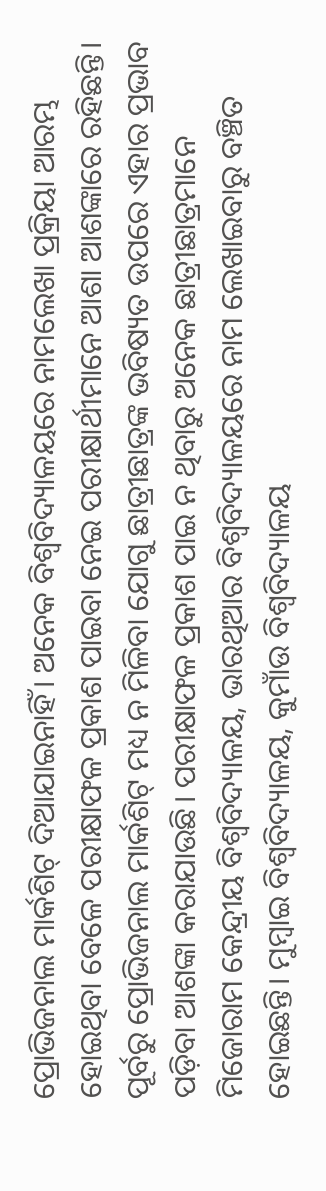ପ୍ରୋଭିଜନାଲ ମାର୍କଶିଟ୍ ଦିଆଯାଇନାହିଁ। ଅନେକ ବିଶ୍ୱବିଦ୍ୟାଳୟରେ ନାମଲେଖା ପ୍ରକ୍ରିୟା ଆରମ୍ଭ ହୋଇଥିବା ବେଳେ ପରୀକ୍ଷାଫଳ ପ୍ରକାଶ ପାଇବା ନେଇ ପରୀକ୍ଷାର୍ଥୀମାନେ ଆଶା ଆଶଙ୍କାରେ ରହିଛନ୍ତି। ପୂର୍ବରୁ ପ୍ରୋଭିଜନାଲ ମାର୍କଶିଟ୍ ମଧ୍ୟ ନ ମିଳିବା ଯୋଗୁ ଛାତ୍ରୀଛାତ୍ରଙ୍କ ଭବିଷ୍ୟତ ଉପରେ ଏହାର ପ୍ରଭାବ ପଡ଼ିବା ଆଶଙ୍କା କରାଯାଉଛି। ପରୀକ୍ଷାଫଳ ପ୍ରକାଶ ପାଇ ନ ଥିବାରୁ ଅନେକ ଛାତ୍ରୀଛାତ୍ରମାନେ ମିଜୋରାମ କେନ୍ଦ୍ରୀୟ ବିଶ୍ୱବିଦ୍ୟାଳୟ, ଭାରଥିଆର ବିଶ୍ୱବିଦ୍ୟାଳୟରେ ନାମ ଲେଖାଇବାରୁ ବଞ୍ଚିତ ହୋଇଛନ୍ତି। ମୁମ୍ବାଇ ବିଶ୍ୱବିଦ୍ୟାଳୟ, କୁମାଁଉ ବିଶ୍ୱବିଦ୍ୟାଳୟ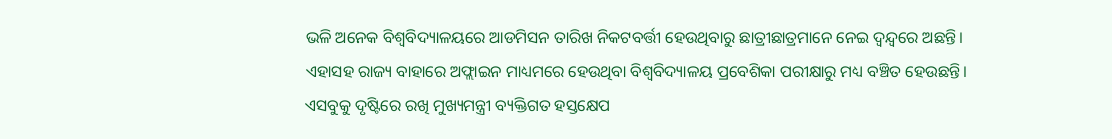ଭଳି ଅନେକ ବିଶ୍ୱବିଦ୍ୟାଳୟରେ ଆଡମିସନ ତାରିଖ ନିକଟବର୍ତ୍ତୀ ହେଉଥିବାରୁ ଛାତ୍ରୀଛାତ୍ରମାନେ ନେଇ ଦ୍ୱନ୍ଦ୍ୱରେ ଅଛନ୍ତି। ଏହାସହ ରାଜ୍ୟ ବାହାରେ ଅଫ୍ଲାଇନ ମାଧ୍ୟମରେ ହେଉଥିବା ବିଶ୍ୱବିଦ୍ୟାଳୟ ପ୍ରବେଶିକା ପରୀକ୍ଷାରୁ ମଧ୍ୟ ବଞ୍ଚିତ ହେଉଛନ୍ତି। ଏସବୁକୁ ଦୃଷ୍ଟିରେ ରଖି ମୁଖ୍ୟମନ୍ତ୍ରୀ ବ୍ୟକ୍ତିଗତ ହସ୍ତକ୍ଷେପ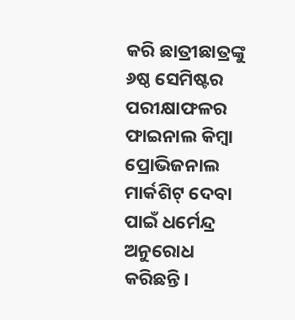କରି ଛାତ୍ରୀଛାତ୍ରଙ୍କୁ ୬ଷ୍ଠ ସେମିଷ୍ଟର ପରୀକ୍ଷାଫଳର ଫାଇନାଲ କିମ୍ବା ପ୍ରୋଭିଜନାଲ ମାର୍କଶିଟ୍ ଦେବା ପାଇଁ ଧର୍ମେନ୍ଦ୍ର ଅନୁରୋଧ କରିଛନ୍ତି।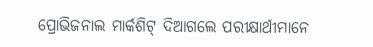ପ୍ରୋଭିଜନାଲ ମାର୍କଶିଟ୍ ଦିଆଗଲେ ପରୀକ୍ଷାର୍ଥୀମାନେ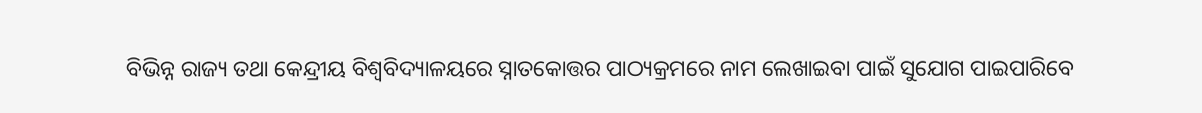ବିଭିନ୍ନ ରାଜ୍ୟ ତଥା କେନ୍ଦ୍ରୀୟ ବିଶ୍ୱବିଦ୍ୟାଳୟରେ ସ୍ନାତକୋତ୍ତର ପାଠ୍ୟକ୍ରମରେ ନାମ ଲେଖାଇବା ପାଇଁ ସୁଯୋଗ ପାଇପାରିବେ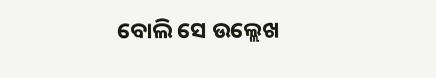ବୋଲି ସେ ଉଲ୍ଲେଖ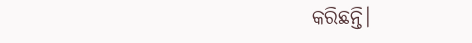କରିଛନ୍ତି।